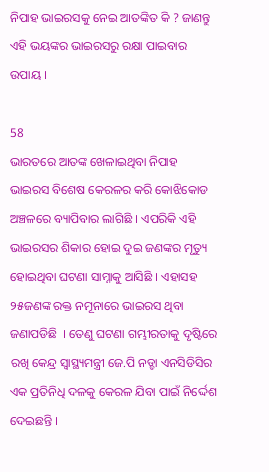ନିପାହ ଭାଇରସକୁ ନେଇ ଆତଙ୍କିତ କି ? ଜାଣନ୍ତୁ ଏହି ଭୟଙ୍କର ଭାଇରସରୁ ରକ୍ଷା ପାଇବାର ଉପାୟ ।

58
ଭାରତରେ ଆତଙ୍କ ଖେଳାଇଥିବା ନିପାହ ଭାଇରସ ବିଶେଷ କେରଳର କରି କୋଝିକୋଡ ଅଞ୍ଚଳରେ ବ୍ୟାପିବାର ଲାଗିଛି । ଏପରିକି ଏହି ଭାଇରସର ଶିକାର ହୋଇ ଦୁଇ ଜଣଙ୍କର ମୃତ୍ୟୁ ହୋଇଥିବା ଘଟଣା ସାମ୍ନାକୁ ଆସିଛି । ଏହାସହ ୨୫ଜଣଙ୍କ ରକ୍ତ ନମୂନାରେ ଭାଇରସ ଥିବା ଜଣାପଡିଛି  । ତେଣୁ ଘଟଣା ଗମ୍ଭୀରତାକୁ ଦୃଷ୍ଟିରେ ରଖି କେନ୍ଦ୍ର ସ୍ୱାସ୍ଥ୍ୟମନ୍ତ୍ରୀ ଜେ.ପି ନଡ୍ଡା ଏନସିଡିସିର ଏକ ପ୍ରତିନିଧି ଦଳକୁ କେରଳ ଯିବା ପାଇଁ ନିର୍ଦ୍ଦେଶ ଦେଇଛନ୍ତି ।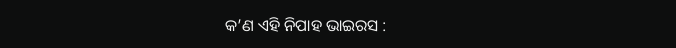କ’ଣ ଏହି ନିପାହ ଭାଇରସ :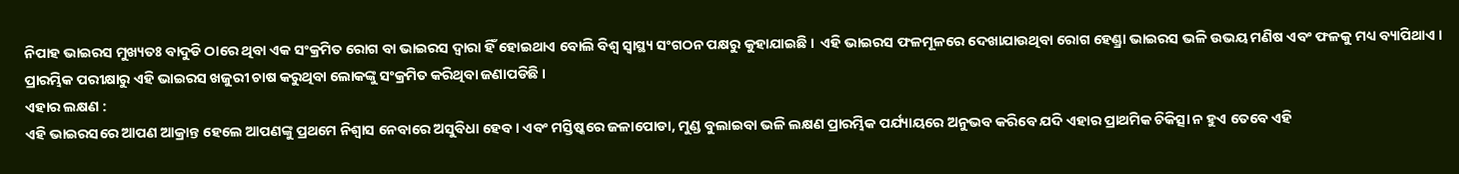ନିପାହ ଭାଇରସ ମୁଖ୍ୟତଃ ବାଦୁଡି ଠାରେ ଥିବା ଏକ ସଂକ୍ରମିତ ରୋଗ ବା ଭାଇରସ ଦ୍ୱାରା ହିଁ ହୋଇଥାଏ ବୋଲି ବିଶ୍ୱ ସ୍ୱାସ୍ଥ୍ୟ ସଂଗଠନ ପକ୍ଷରୁ କୁହାଯାଇଛି ।  ଏହି ଭାଇରସ ଫଳମୂଳରେ ଦେଖାଯାଉଥିବା ରୋଗ ହେଣ୍ଡ୍ରା ଭାଇରସ ଭଳି ଉଭୟ ମଣିଷ ଏବଂ ଫଳକୁ ମଧ୍ୟ ବ୍ୟାପିଥାଏ । ପ୍ରାରମ୍ଭିକ ପରୀକ୍ଷାରୁ ଏହି ଭାଇରସ ଖଜୁରୀ ଚାଷ କରୁଥିବା ଲୋକଙ୍କୁ ସଂକ୍ରମିତ କରିଥିବା ଜଣାପଡିଛି ।
ଏହାର ଲକ୍ଷଣ :
ଏହି ଭାଇରସରେ ଆପଣ ଆକ୍ରାନ୍ତ ହେଲେ ଆପଣଙ୍କୁ ପ୍ରଥମେ ନିଶ୍ୱାସ ନେବାରେ ଅସୁବିଧା ହେବ । ଏବଂ ମସ୍ତିଷ୍କରେ ଜଳାପୋଡା, ମୁଣ୍ଡ ବୁଲାଇବା ଭଳି ଲକ୍ଷଣ ପ୍ରାରମ୍ଭିକ ପର୍ଯ୍ୟାୟରେ ଅନୁଭବ କରିବେ ଯଦି ଏହାର ପ୍ରାଥମିକ ଚିକିତ୍ସା ନ ହୁଏ ତେବେ ଏହି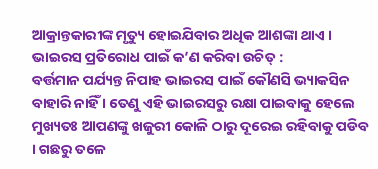ଆକ୍ରାନ୍ତକାରୀଙ୍କ ମୃତ୍ୟୁ ହୋଇଯିବାର ଅଧିକ ଆଶଙ୍କା ଥାଏ ।
ଭାଇରସ ପ୍ରତିରୋଧ ପାଇଁ କ’ଣ କରିବା ଉଚିତ୍ :
ବର୍ତ୍ତମାନ ପର୍ଯ୍ୟନ୍ତ ନିପାହ ଭାଇରସ ପାଇଁ କୌଣସି ଭ୍ୟାକସିନ ବାହାରି ନାହିଁ । ତେଣୁ ଏହି ଭାଇରସରୁ ରକ୍ଷା ପାଇବାକୁ ହେଲେ ମୁଖ୍ୟତଃ ଆପଣଙ୍କୁ ଖଜୁରୀ କୋଳି ଠାରୁ ଦୂରେଇ ରହିବାକୁ ପଡିବ । ଗଛରୁ ତଳେ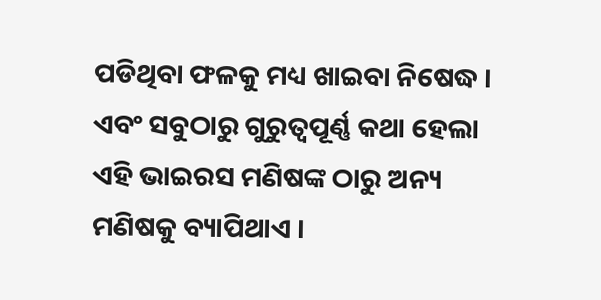ପଡିଥିବା ଫଳକୁ ମଧ୍ୟ ଖାଇବା ନିଷେଦ୍ଧ । ଏବଂ ସବୁଠାରୁ ଗୁରୁତ୍ୱପୂର୍ଣ୍ଣ କଥା ହେଲା ଏହି ଭାଇରସ ମଣିଷଙ୍କ ଠାରୁ ଅନ୍ୟ ମଣିଷକୁ ବ୍ୟାପିଥାଏ ।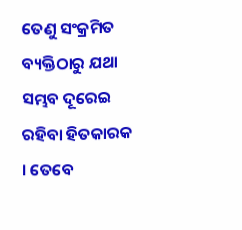ତେଣୁ ସଂକ୍ରମିତ ବ୍ୟକ୍ତିଠାରୁ ଯଥା ସମ୍ଭବ ଦୂରେଇ ରହିବା ହିତକାରକ । ତେବେ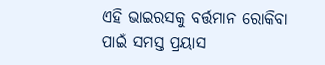ଏହି ଭାଇରସକୁ ବର୍ତ୍ତମାନ ରୋକିବା ପାଇଁ ସମସ୍ତ ପ୍ରୟାସ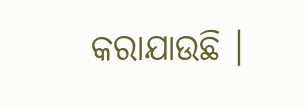କରାଯାଉଛି ।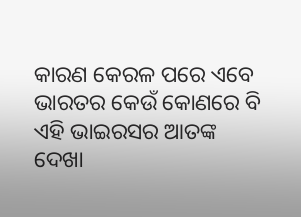କାରଣ କେରଳ ପରେ ଏବେ ଭାରତର କେଉଁ କୋଣରେ ବି ଏହି ଭାଇରସର ଆତଙ୍କ ଦେଖା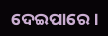ଦେଇପାରେ ।